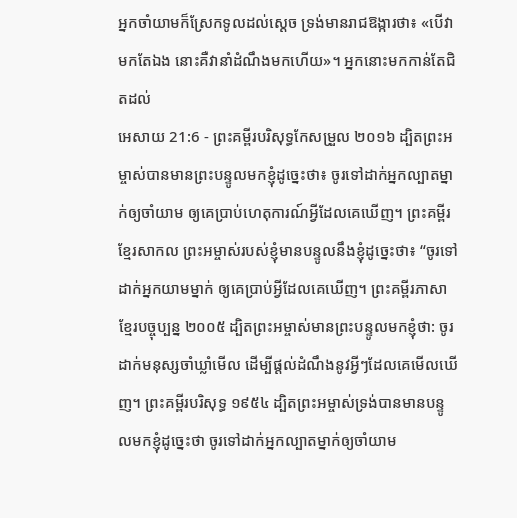អ្នកចាំយាមក៏ស្រែកទូលដល់ស្តេច ទ្រង់មានរាជឱង្ការថា៖ «បើវាមកតែឯង នោះគឺវានាំដំណឹងមកហើយ»។ អ្នកនោះមកកាន់តែជិតដល់
អេសាយ 21:6 - ព្រះគម្ពីរបរិសុទ្ធកែសម្រួល ២០១៦ ដ្បិតព្រះអម្ចាស់បានមានព្រះបន្ទូលមកខ្ញុំដូច្នេះថា៖ ចូរទៅដាក់អ្នកល្បាតម្នាក់ឲ្យចាំយាម ឲ្យគេប្រាប់ហេតុការណ៍អ្វីដែលគេឃើញ។ ព្រះគម្ពីរខ្មែរសាកល ព្រះអម្ចាស់របស់ខ្ញុំមានបន្ទូលនឹងខ្ញុំដូច្នេះថា៖ “ចូរទៅដាក់អ្នកយាមម្នាក់ ឲ្យគេប្រាប់អ្វីដែលគេឃើញ។ ព្រះគម្ពីរភាសាខ្មែរបច្ចុប្បន្ន ២០០៥ ដ្បិតព្រះអម្ចាស់មានព្រះបន្ទូលមកខ្ញុំថា: ចូរដាក់មនុស្សចាំឃ្លាំមើល ដើម្បីផ្ដល់ដំណឹងនូវអ្វីៗដែលគេមើលឃើញ។ ព្រះគម្ពីរបរិសុទ្ធ ១៩៥៤ ដ្បិតព្រះអម្ចាស់ទ្រង់បានមានបន្ទូលមកខ្ញុំដូច្នេះថា ចូរទៅដាក់អ្នកល្បាតម្នាក់ឲ្យចាំយាម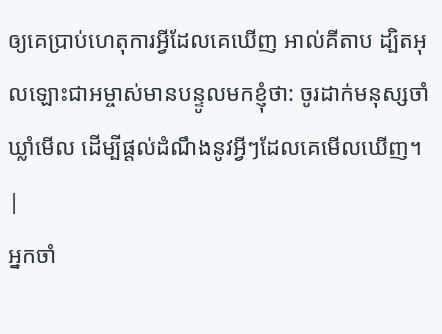ឲ្យគេប្រាប់ហេតុការអ្វីដែលគេឃើញ អាល់គីតាប ដ្បិតអុលឡោះជាអម្ចាស់មានបន្ទូលមកខ្ញុំថា: ចូរដាក់មនុស្សចាំឃ្លាំមើល ដើម្បីផ្ដល់ដំណឹងនូវអ្វីៗដែលគេមើលឃើញ។ |
អ្នកចាំ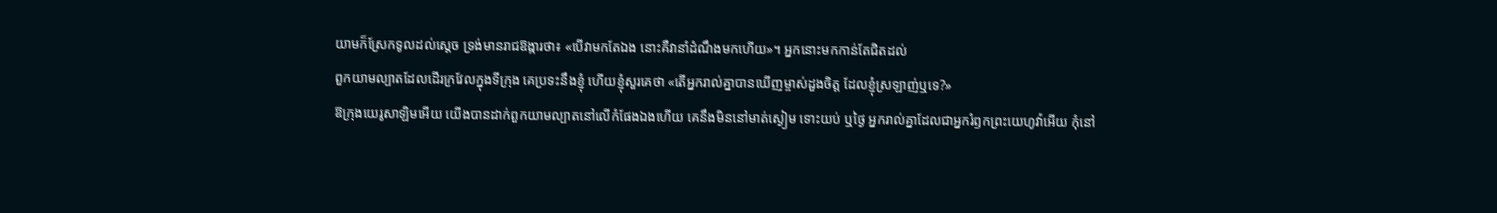យាមក៏ស្រែកទូលដល់ស្តេច ទ្រង់មានរាជឱង្ការថា៖ «បើវាមកតែឯង នោះគឺវានាំដំណឹងមកហើយ»។ អ្នកនោះមកកាន់តែជិតដល់
ពួកយាមល្បាតដែលដើរក្រវែលក្នុងទីក្រុង គេប្រទះនឹងខ្ញុំ ហើយខ្ញុំសួរគេថា «តើអ្នករាល់គ្នាបានឃើញម្ចាស់ដួងចិត្ត ដែលខ្ញុំស្រឡាញ់ឬទេ?»
ឱក្រុងយេរូសាឡិមអើយ យើងបានដាក់ពួកយាមល្បាតនៅលើកំផែងឯងហើយ គេនឹងមិននៅមាត់ស្ងៀម ទោះយប់ ឬថ្ងៃ អ្នករាល់គ្នាដែលជាអ្នករំឭកព្រះយេហូវ៉ាអើយ កុំនៅ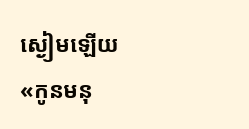ស្ងៀមឡើយ
«កូនមនុ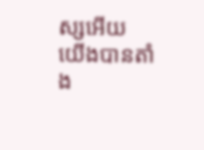ស្សអើយ យើងបានតាំង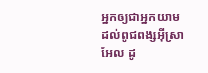អ្នកឲ្យជាអ្នកយាម ដល់ពូជពង្សអ៊ីស្រាអែល ដូ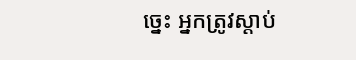ច្នេះ អ្នកត្រូវស្តាប់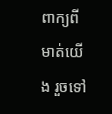ពាក្យពីមាត់យើង រួចទៅ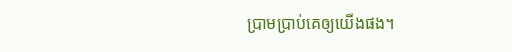ប្រាមប្រាប់គេឲ្យយើងផង។